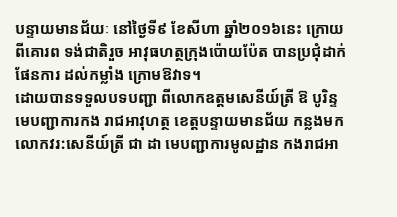បន្ទាយមានជ័យៈ នៅថ្ងៃទី៩ ខែសីហា ឆ្នាំ២០១៦នេះ ក្រោយពីគោរព ទង់ជាតិរួច អាវុធហត្ថក្រុងប៉ោយប៉ែត បានប្រជុំដាក់ផែនការ ដល់កម្លាំង ក្រោមឱវាទ។
ដោយបានទទួលបទបញ្ជា ពីលោកឧត្ដមសេនីយ៍ត្រី ឱ បូរិន្ទ មេបញ្ជាការកង រាជអាវុហត្ថ ខេត្តបន្ទាយមានជ័យ កន្លងមកលោកវរ:សេនីយ៍ត្រី ជា ដា មេបញ្ជាការមូលដ្ឋាន កងរាជអា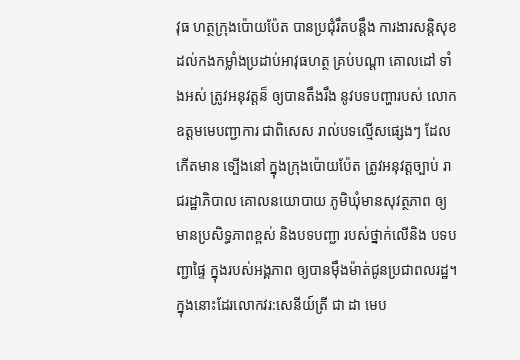វុធ ហត្ថក្រុងប៉ោយប៉ែត បានប្រជុំរឹតបន្តឹង ការងារសន្តិសុខ ដល់កងកម្លាំងប្រដាប់អាវុធហត្ថ គ្រប់បណ្តា គោលដៅ ទាំងអស់ ត្រូវអនុវត្តន៏ ឲ្យបានតឹងរឹង នូវបទបញ្ហារបស់ លោកឧត្ដមមេបញ្ជាការ ជាពិសេស រាល់បទល្មើសផ្សេងៗ ដែលកើតមាន ទ្បើងនៅ ក្នុងក្រុងប៉ោយប៉ែត ត្រូវអនុវត្តច្បាប់ រាជរដ្ឋាភិបាល គោលនយោបាយ ភូមិឃុំមានសុវត្ថភាព ឲ្យមានប្រសិទ្ធភាពខ្ពស់ និងបទបញ្ជា របស់ថ្នាក់លើនិង បទបញ្ជាផ្ទៃ ក្នុងរបស់អង្គភាព ឲ្យបានម៉ឹងម៉ាត់ជូនប្រជាពលរដ្ឋ។
ក្នុងនោះដែរលោកវរ:សេនីយ៍ត្រី ជា ដា មេប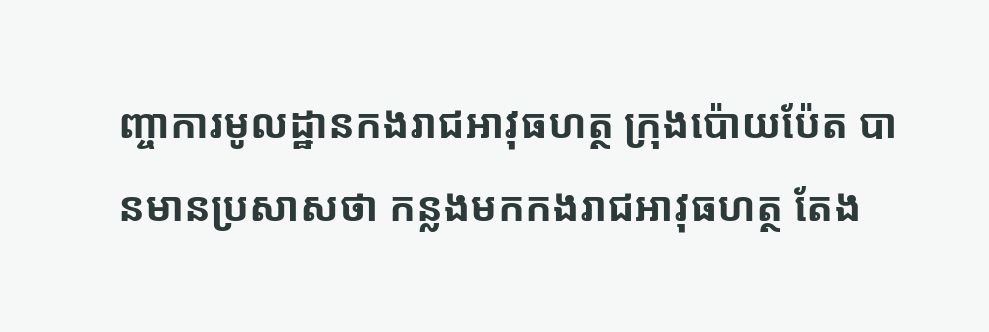ញ្ចាការមូលដ្ឋានកងរាជអាវុធហត្ថ ក្រុងប៉ោយប៉ែត បានមានប្រសាសថា កន្លងមកកងរាជអាវុធហត្ថ តែង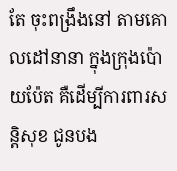តែ ចុះពង្រឹងនៅ តាមគោលដៅនានា ក្នុងក្រុងប៉ោយប៉ែត គឺដើម្បីការពារសន្តិសុខ ជូនបង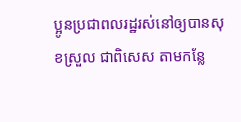ប្អូនប្រជាពលរដ្ឋរស់នៅឲ្យបានសុខស្រួល ជាពិសេស តាមកន្លែ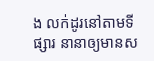ង លក់ដូរនៅតាមទីផ្សារ នានាឲ្យមានស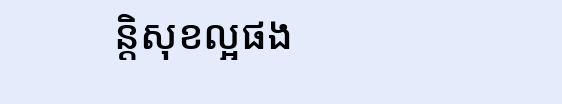ន្តិសុខល្អផង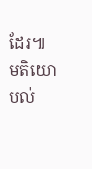ដែរ៕
មតិយោបល់